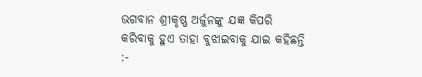ଭଗବାନ ଶ୍ରୀକୃଷ୍ଣ ଅର୍ଜୁନଙ୍କୁ ଯଜ୍ଞ କିପରି କରିବାକୁ ହୁଏ ତାହା ବୁଝାଇବାକୁ ଯାଇ କହିଛନ୍ତି :-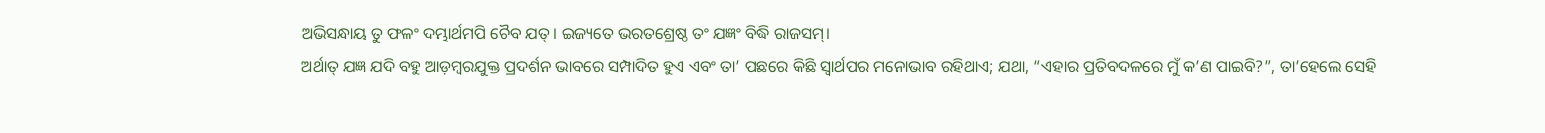ଅଭିସନ୍ଧାୟ ତୁ ଫଳଂ ଦମ୍ଭାର୍ଥମପି ଚୈବ ଯତ୍। ଇଜ୍ୟତେ ଭରତଶ୍ରେଷ୍ଠ ତଂ ଯଜ୍ଞଂ ବିଦ୍ଧି ରାଜସମ୍।
ଅର୍ଥାତ୍ ଯଜ୍ଞ ଯଦି ବହୁ ଆଡ଼ମ୍ବରଯୁକ୍ତ ପ୍ରଦର୍ଶନ ଭାବରେ ସମ୍ପାଦିତ ହୁଏ ଏବଂ ତା’ ପଛରେ କିଛି ସ୍ୱାର୍ଥପର ମନୋଭାବ ରହିଥାଏ; ଯଥା, “ଏହାର ପ୍ରତିବଦଳରେ ମୁଁ କ’ଣ ପାଇବି?”, ତା’ହେଲେ ସେହି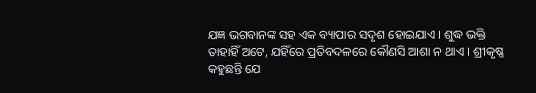ଯଜ୍ଞ ଭଗବାନଙ୍କ ସହ ଏକ ବ୍ୟାପାର ସଦୃଶ ହୋଇଯାଏ । ଶୁଦ୍ଧ ଭକ୍ତି ତାହାହିଁ ଅଟେ, ଯହିଁରେ ପ୍ରତିବଦଳରେ କୌଣସି ଆଶା ନ ଥାଏ । ଶ୍ରୀକୃଷ୍ଣ କହୁଛନ୍ତି ଯେ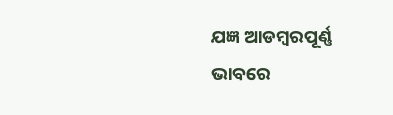ଯଜ୍ଞ ଆଡମ୍ବରପୂର୍ଣ୍ଣ ଭାବରେ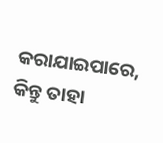କରାଯାଇପାରେ, କିନ୍ତୁ ତାହା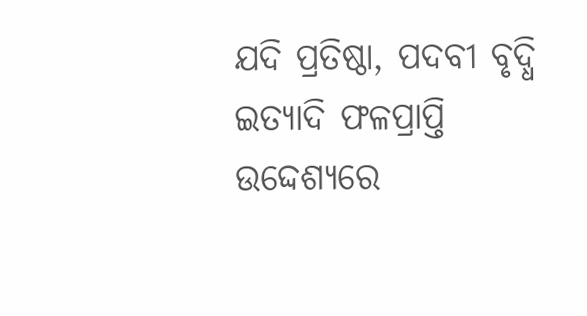ଯଦି ପ୍ରତିଷ୍ଠା, ପଦବୀ ବୃଦ୍ଧି ଇତ୍ୟାଦି ଫଳପ୍ରାପ୍ତି ଉଦ୍ଦେଶ୍ୟରେ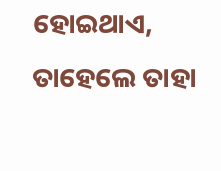ହୋଇଥାଏ, ତାହେଲେ ତାହା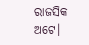ରାଜସିକ ଅଟେ।